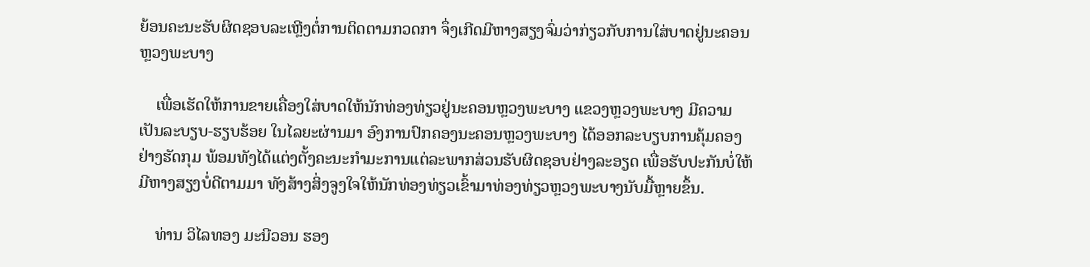ຍ້ອນຄະນະຮັບຜິດຊອບລະເຫຼີງຕໍ່ການຕິດຕາມກວດກາ ຈຶ່ງເກີດມີຫາງສຽງຈົ່ມວ່າກ່ຽວກັບການໃສ່ບາດຢູ່ນະຄອນຫຼວງພະບາງ

    ເພື່ອເຮັດໃຫ້ການຂາຍເຄື່ອງໃສ່ບາດໃຫ້ນັກທ່ອງທ່ຽວຢູ່ນະຄອນຫຼວງພະບາງ ແຂວງຫຼວງພະບາງ ມີຄວາມເປັນລະບຽບ-ຮຽບຮ້ອຍ ໃນໄລຍະຜ່ານມາ ອົງການປົກຄອງນະຄອນຫຼວງພະບາງ ໄດ້ອອກລະບຽບການຄຸ້ມຄອງຢ່າງຮັດກຸມ ພ້ອມທັງໄດ້ແຕ່ງຕັ້ງຄະນະກຳມະການແຕ່ລະພາກສ່ວນຮັບຜິດຊອບຢ່າງລະອຽດ ເພື່ອຮັບປະກັນບໍ່ໃຫ້ມີຫາງສຽງບໍ່ດີຕາມມາ ທັງສ້າງສິ່ງຈູງໃຈໃຫ້ນັກທ່ອງທ່ຽວເຂົ້າມາທ່ອງທ່ຽວຫຼວງພະບາງນັບມື້ຫຼາຍຂຶ້ນ.

    ທ່ານ ວິໄລທອງ ມະນີວອນ ຮອງ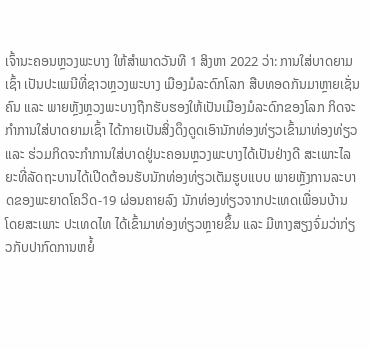ເຈົ້ານະຄອນຫຼວງພະບາງ ໃຫ້ສຳພາດວັນທີ 1 ສິງຫາ 2022 ວ່າ: ການໃສ່ບາດຍາມເຊົ້າ ເປັນປະເພນີທີ່ຊາວຫຼວງພະບາງ ເມືອງມໍລະດົກໂລກ ສືບທອດກັນມາຫຼາຍເຊັ່ນຄົນ ແລະ ພາຍຫຼັງຫຼວງພະບາງຖືກຮັບຮອງໃຫ້ເປັນເມືອງມໍລະດົກຂອງໂລກ ກິດຈະກຳການໃສ່ບາດຍາມເຊົ້າ ໄດ້ກາຍເປັນສິ່ງດຶງດູດເອົານັກທ່ອງທ່ຽວເຂົ້າມາທ່ອງທ່ຽວ ແລະ ຮ່ວມກິດຈະກຳການໃສ່ບາດຢູ່ນະຄອນຫຼວງພະບາງໄດ້ເປັນຢ່າງດີ ສະເພາະໄລຍະທີ່ລັດຖະບານໄດ້ເປີດຕ້ອນຮັບນັກທ່ອງທ່ຽວເຕັມຮູບແບບ ພາຍຫຼັງການລະບາດຂອງພະຍາດໂຄວິດ-19 ຜ່ອນຄາຍລົງ ນັກທ່ອງທ່ຽວຈາກປະເທດເພື່ອນບ້ານ ໂດຍສະເພາະ ປະເທດໄທ ໄດ້ເຂົ້າມາທ່ອງທ່ຽວຫຼາຍຂຶ້ນ ແລະ ມີຫາງສຽງຈົ່ມວ່າກ່ຽວກັບປາກົດການຫຍໍ້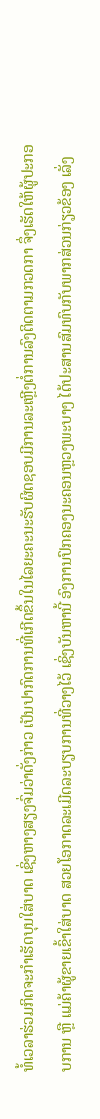ທໍ້ເວລາຮ່ວມກິດຈະກຳເຮັດບຸນໃສ່ບາດ ເຊິ່ງຫາງສຽງຈົ່ມວ່າດັ່ງກ່າວ ເປັນປາກົດການທີ່ເກີດຂຶ້ນໃນໄລຍະຄະນະຮັບຜິດຊອບມີການລະເຫຼີງຕໍ່ການລົງຕິດຕາມກວດກາ ຈຶ່ງເຮັດໃຫ້ຜູ້ປະກອບການ ຫຼື ແມ່ຄ້າຜູ້ຂາຍເຂົ້າໃສ່ບາດ ສວຍໂອກາດລະເມີດລະບຽບການທີ່ວາງໄວ້ ເຊິ່ງບັນຫານີ້ ອົງການປົກຄອງນະຄອນຫຼວງພະບາງ ໄດ້ປະສານສົມທົບກັບພາກສ່ວນກ່ຽວຂ້ອງ ເລັ່ງ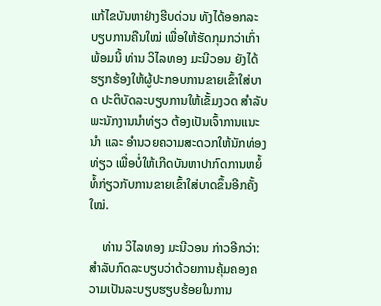ແກ້ໄຂບັນຫາຢ່າງຮີບດ່ວນ ທັງໄດ້ອອກລະບຽບການຄືນໃໝ່ ເພື່ອໃຫ້ຮັດກຸມກວ່າເກົ່າ ພ້ອມນີ້ ທ່ານ ວິໄລທອງ ມະນີວອນ ຍັງໄດ້ຮຽກຮ້ອງໃຫ້ຜູ້ປະກອບການຂາຍເຂົ້າໃສ່ບາດ ປະຕິບັດລະບຽບການໃຫ້ເຂັ້ມງວດ ສຳລັບພະນັກງານນຳທ່ຽວ ຕ້ອງເປັນເຈົ້າການແນະນຳ ແລະ ອຳນວຍຄວາມສະດວກໃຫ້ນັກທ່ອງທ່ຽວ ເພື່ອບໍ່ໃຫ້ເກີດບັນຫາປາກົດການຫຍໍ້ທໍ້ກ່ຽວກັບການຂາຍເຂົ້າໃສ່ບາດຂຶ້ນອີກຄັ້ງໃໝ່.

    ທ່ານ ວິໄລທອງ ມະນີວອນ ກ່າວອີກວ່າ: ສຳລັບກົດລະບຽບວ່າດ້ວຍການຄຸ້ມຄອງຄວາມເປັນລະບຽບຮຽບຮ້ອຍໃນການ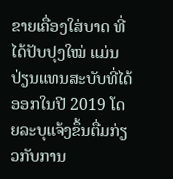ຂາຍເຄື່ອງໃສ່ບາດ ທີ່ໄດ້ປັບປຸງໃໝ່ ແມ່ນປ່ຽນແທນສະບັບທີ່ໄດ້ອອກໃນປີ 2019 ໂດຍລະບຸແຈ້ງຂຶ້ນຕື່ມກ່ຽວກັບການ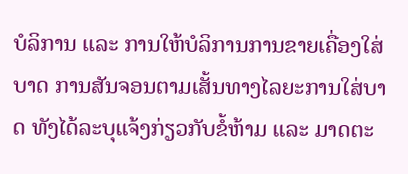ບໍລິການ ແລະ ການໃຫ້ບໍລິການການຂາຍເຄື່ອງໃສ່ບາດ ການສັນຈອນຕາມເສັ້ນທາງໄລຍະການໃສ່ບາດ ທັງໄດ້ລະບຸແຈ້ງກ່ຽວກັບຂໍ້ຫ້າມ ແລະ ມາດຕະ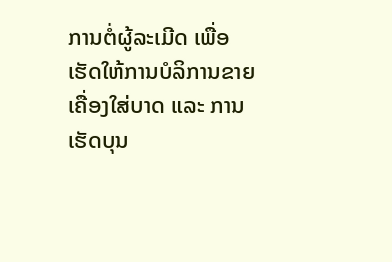ການຕໍ່ຜູ້ລະເມີດ ເພື່ອເຮັດໃຫ້ການບໍລິການຂາຍເຄື່ອງໃສ່ບາດ ແລະ ການເຮັດບຸນ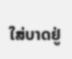ໃສ່ບາດຢູ່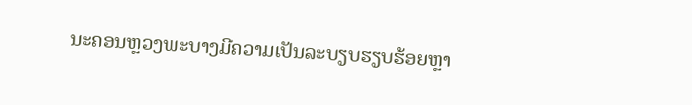ນະຄອນຫຼວງພະບາງມີຄວາມເປັນລະບຽບຮຽບຮ້ອຍຫຼາ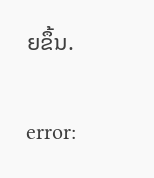ຍຂຶ້ນ.

error: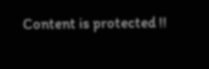Content is protected !!